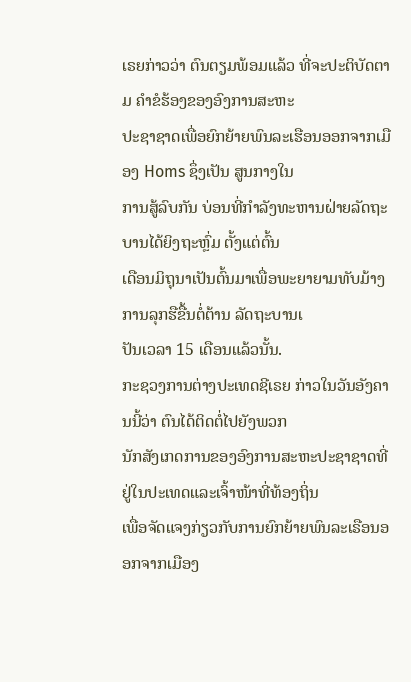ເຣຍກ່າວວ່າ ຕົນຕຽມພ້ອມແລ້ວ ທີ່ຈະປະຕິບັດຕາມ ຄໍາຂໍຮ້ອງຂອງອົງການສະຫະ
ປະຊາຊາດເພື່ອຍົກຍ້າຍພົນລະເຮືອນອອກຈາກເມືອງ Homs ຊຶ່ງເປັນ ສູນກາງໃນ
ການສູ້ລົບກັນ ບ່ອນທີ່ກໍາລັງທະຫານຝ່າຍລັດຖະບານໄດ້ຍິງຖະຫຼົ່ມ ຕັ້ງແຕ່ຕົ້ນ
ເດືອນມິຖຸນາເປັນຕົ້ນມາເພື່ອພະຍາຍາມທັບມ້າງການລຸກຮືຂື້ນຕໍ່ຕ້ານ ລັດຖະບານເ
ປັນເວລາ 15 ເດືອນແລ້ວນັ້ນ.
ກະຊວງການຕ່າງປະເທດຊີເຣຍ ກ່າວໃນວັນອັງຄານນີ້ວ່າ ຕົນໄດ້ຕິດຕໍ່ໄປຍັງພວກ
ນັກສັງເກດການຂອງອົງການສະຫະປະຊາຊາດທີ່ຢູ່ໃນປະເທດແລະເຈົ້າໜ້າທີ່ທ້ອງຖິ່ນ
ເພື່ອຈັດແຈງກ່ຽວກັບການຍົກຍ້າຍພົນລະເຣືອນອອກຈາກເມືອງ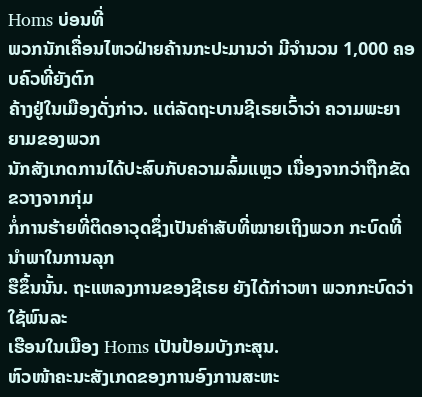Homs ບ່ອນທີ່
ພວກນັກເຄື່ອນໄຫວຝ່າຍຄ້ານກະປະມານວ່າ ມີຈໍານວນ 1,000 ຄອບຄົວທີ່ຍັງຕົກ
ຄ້າງຢູ່ໃນເມືອງດັ່ງກ່າວ. ແຕ່ລັດຖະບານຊີເຣຍເວົ້າວ່າ ຄວາມພະຍາຍາມຂອງພວກ
ນັກສັງເກດການໄດ້ປະສົບກັບຄວາມລົ້ມແຫຼວ ເນື່ອງຈາກວ່າຖືກຂັດຂວາງຈາກກຸ່ມ
ກໍ່ການຮ້າຍທີ່ຕິດອາວຸດຊຶ່ງເປັນຄຳສັບທີ່ໝາຍເຖິງພວກ ກະບົດທີ່ນຳພາໃນການລຸກ
ຮືຂຶ້ນນັ້ນ. ຖະແຫລງການຂອງຊີເຣຍ ຍັງໄດ້ກ່າວຫາ ພວກກະບົດວ່າ ໃຊ້ພົນລະ
ເຮືອນໃນເມືອງ Homs ເປັນປ້ອມບັງກະສຸນ.
ຫົວໜ້າຄະນະສັງເກດຂອງການອົງການສະຫະ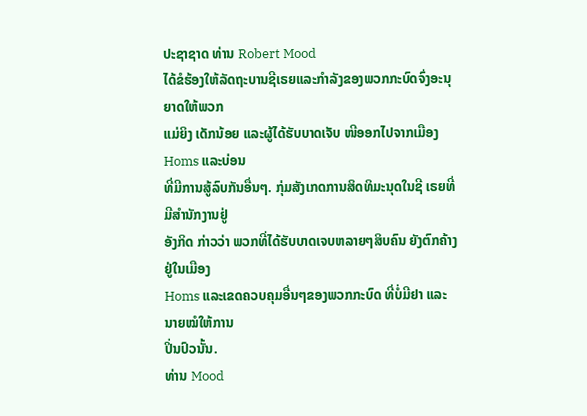ປະຊາຊາດ ທ່ານ Robert Mood
ໄດ້ຂໍຮ້ອງໃຫ້ລັດຖະບານຊີເຣຍແລະກໍາລັງຂອງພວກກະບົດຈົ່ງອະນຸ ຍາດໃຫ້ພວກ
ແມ່ຍິງ ເດັກນ້ອຍ ແລະຜູ້ໄດ້ຮັບບາດເຈັບ ໜີອອກໄປຈາກເມືອງ Homs ແລະບ່ອນ
ທີ່ມີການສູ້ລົບກັນອື່ນໆ. ກຸ່ມສັງເກດການສິດທິມະນຸດໃນຊີ ເຣຍທີ່ມີສຳນັກງານຢູ່
ອັງກິດ ກ່າວວ່າ ພວກທີ່ໄດ້ຮັບບາດເຈບຫລາຍໆສິບຄົນ ຍັງຕົກຄ້າງຢູ່ໃນເມືອງ
Homs ແລະເຂດຄວບຄຸມອື່ນໆຂອງພວກກະບົດ ທີ່ບໍ່ມີຢາ ແລະນາຍໝໍໃຫ້ການ
ປິ່ນປົວນັ້ນ.
ທ່ານ Mood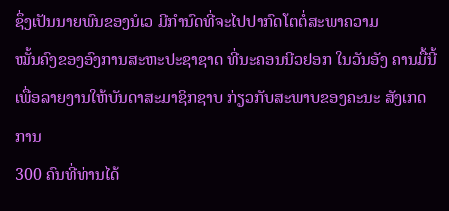ຊຶ່ງເປັນນາຍພົນຂອງນໍເວ ມີກໍານົດທີ່ຈະໄປປາກົດໂຕຕໍ່ສະພາຄວາມ
ໝັ້ນຄົງຂອງອົງການສະຫະປະຊາຊາດ ທີ່ນະຄອນນີວຢອກ ໃນວັນອັງ ຄານມື້ນີ້
ເພື່ອລາຍງານໃຫ້ບັນດາສະມາຊິກຊາບ ກ່ຽວກັບສະພາບຂອງຄະນະ ສັງເກດການ
300 ຄົນທີ່ທ່ານໄດ້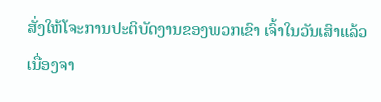ສັ່ງໃຫ້ໂຈະການປະຕິບັດງານຂອງພວກເຂົາ ເຈົ້າໃນວັນເສົາແລ້ວ
ເນື່ອງຈາ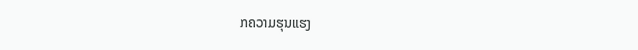ກຄວາມຮຸນແຮງ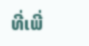ທີ່ເພີ່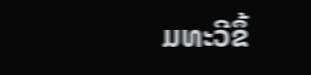ມທະວີຂຶ້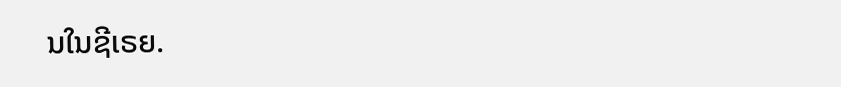ນໃນຊີເຣຍ.